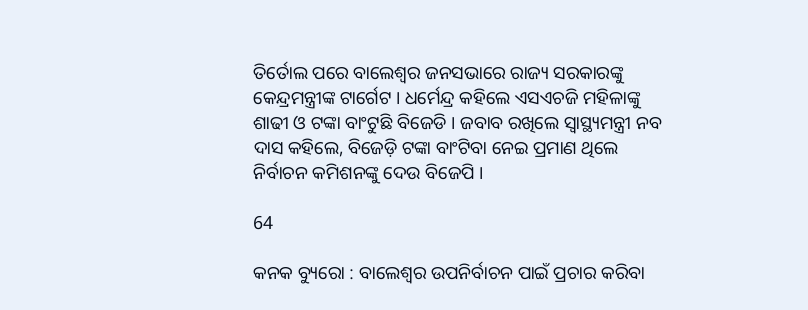ତିର୍ତୋଲ ପରେ ବାଲେଶ୍ୱର ଜନସଭାରେ ରାଜ୍ୟ ସରକାରଙ୍କୁ କେନ୍ଦ୍ରମନ୍ତ୍ରୀଙ୍କ ଟାର୍ଗେଟ । ଧର୍ମେନ୍ଦ୍ର କହିଲେ ଏସଏଚଜି ମହିଳାଙ୍କୁ ଶାଢୀ ଓ ଟଙ୍କା ବାଂଟୁଛି ବିଜେଡି । ଜବାବ ରଖିଲେ ସ୍ୱାସ୍ଥ୍ୟମନ୍ତ୍ରୀ ନବ ଦାସ କହିଲେ, ବିଜେଡ଼ି ଟଙ୍କା ବାଂଟିବା ନେଇ ପ୍ରମାଣ ଥିଲେ ନିର୍ବାଚନ କମିଶନଙ୍କୁ ଦେଉ ବିଜେପି ।

64

କନକ ବ୍ୟୁରୋ : ବାଲେଶ୍ୱର ଉପନିର୍ବାଚନ ପାଇଁ ପ୍ରଚାର କରିବା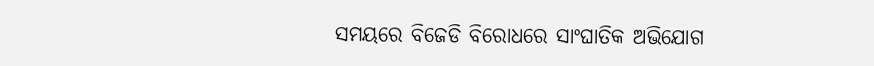ସମୟରେ ବିଜେଡି ବିରୋଧରେ ସାଂଘାତିକ ଅଭିଯୋଗ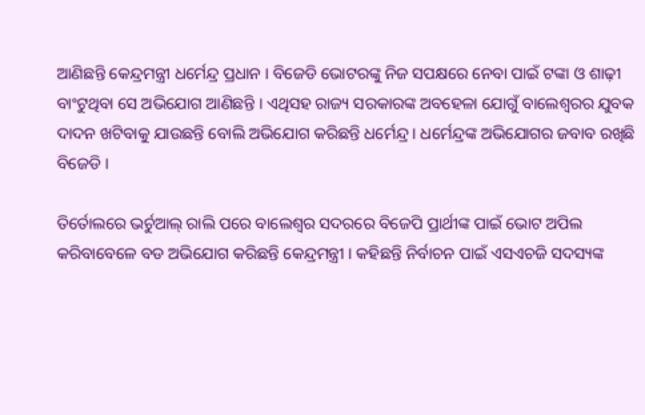ଆଣିଛନ୍ତି କେନ୍ଦ୍ରମନ୍ତ୍ରୀ ଧର୍ମେନ୍ଦ୍ର ପ୍ରଧାନ । ବିଜେଡି ଭୋଟରଙ୍କୁ ନିଜ ସପକ୍ଷରେ ନେବା ପାଇଁ ଟଙ୍କା ଓ ଶାଢ଼ୀ ବାଂଟୁଥିବା ସେ ଅଭିଯୋଗ ଆଣିଛନ୍ତି । ଏଥିସହ ରାଜ୍ୟ ସରକାରଙ୍କ ଅବହେଳା ଯୋଗୁଁ ବାଲେଶ୍ୱରର ଯୁବକ ଦାଦନ ଖଟିବାକୁ ଯାଉଛନ୍ତି ବୋଲି ଅଭିଯୋଗ କରିଛନ୍ତି ଧର୍ମେନ୍ଦ୍ର । ଧର୍ମେନ୍ଦ୍ରଙ୍କ ଅଭିଯୋଗର ଜବାବ ରଖିଛି ବିଜେଡି ।

ତିର୍ତୋଲରେ ଭର୍ଚୁଆଲ୍ ରାଲି ପରେ ବାଲେଶ୍ୱର ସଦରରେ ବିଜେପି ପ୍ରାର୍ଥୀଙ୍କ ପାଇଁ ଭୋଟ ଅପିଲ କରିବାବେଳେ ବଡ ଅଭିଯୋଗ କରିଛନ୍ତି କେନ୍ଦ୍ରମନ୍ତ୍ରୀ । କହିଛନ୍ତି ନିର୍ବାଚନ ପାଇଁ ଏସଏଚଜି ସଦସ୍ୟଙ୍କ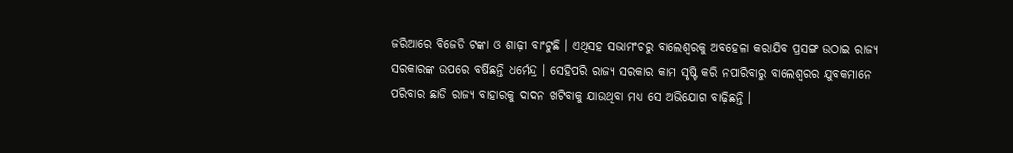ଜରିଆରେ ବିଜେଡି ଟଙ୍କା ଓ ଶାଢ଼ୀ ବାଂଟୁଛି । ଏଥିସହ ସଭାମଂଚରୁ ବାଲେଶ୍ୱରକୁ ଅବହେଳା କରାଯିବ ପ୍ରସଙ୍ଗ ଉଠାଇ ରାଜ୍ୟ ସରକାରଙ୍କ ଉପରେ ବର୍ଷିଛନ୍ତି ଧର୍ମେନ୍ଦ୍ର । ସେହିପରି ରାଜ୍ୟ ସରକାର କାମ ସୃଷ୍ଟି କରି ନପାରିବାରୁ ବାଲେଶ୍ୱରର ଯୁବକମାନେ ପରିବାର ଛାଡି ରାଜ୍ୟ ବାହାରକୁ ଦାଦନ ଖଟିବାକୁ ଯାଉଥିବା ମଧ୍ୟ ସେ ଅଭିଯୋଗ ବାଢ଼ିଛନ୍ତି ।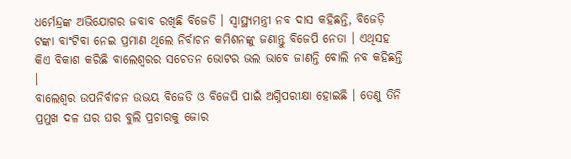ଧର୍ମେନ୍ଦ୍ରଙ୍କ ଅଭିଯୋଗର ଜବାବ ରଖିଛି ବିଜେଡି । ସ୍ୱାସ୍ଥ୍ୟମନ୍ତ୍ରୀ ନବ ଦାସ କହିଛନ୍ତି, ବିଜେଡ଼ି ଟଙ୍କା ବାଂଟିବା ନେଇ ପ୍ରମାଣ ଥିଲେ ନିର୍ବାଚନ କମିଶନଙ୍କୁ ଜଣାନ୍ତୁ ବିଜେପି ନେତା । ଏଥିସହ କିଏ ବିକାଶ କରିଛି ବାଲେଶ୍ୱରର ସଚେତନ ଭୋଟର ଭଲ ଭାବେ ଜାଣନ୍ତି ବୋଲି ନବ କହିଛନ୍ତି ।
ବାଲେଶ୍ୱର ଉପନିର୍ବାଚନ ଉଭୟ ବିଜେଡି ଓ ବିଜେପି ପାଇଁ ଅଗ୍ନିପରୀକ୍ଷା ହୋଇଛି । ତେଣୁ ତିନି ପ୍ରମୁଖ ଦଳ ଘର ଘର ବୁଲି ପ୍ରଚାରକୁ ଜୋର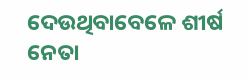ଦେଉଥିବାବେଳେ ଶୀର୍ଷ ନେତା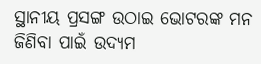ସ୍ଥାନୀୟ ପ୍ରସଙ୍ଗ ଉଠାଇ ଭୋଟରଙ୍କ ମନ ଜିଣିବା ପାଇଁ ଉଦ୍ୟମ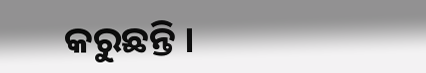କରୁଛନ୍ତି ।